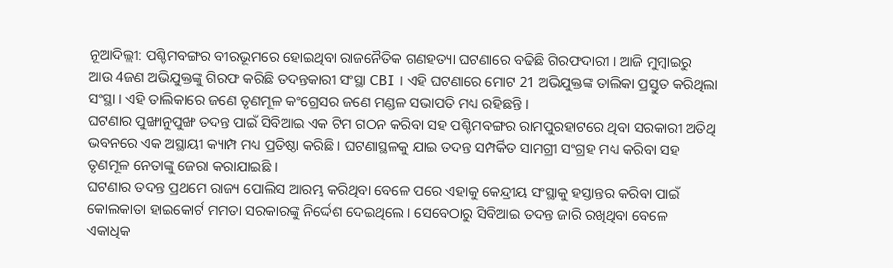ନୂଆଦିଲ୍ଲୀ: ପଶ୍ଚିମବଙ୍ଗର ବୀରଭୂମରେ ହୋଇଥିବା ରାଜନୈତିକ ଗଣହତ୍ୟା ଘଟଣାରେ ବଢିଛି ଗିରଫଦାରୀ । ଆଜି ମୁମ୍ବାଇରୁ ଆଉ 4ଜଣ ଅଭିଯୁକ୍ତଙ୍କୁ ଗିରଫ କରିଛି ତଦନ୍ତକାରୀ ସଂସ୍ଥା CBI । ଏହି ଘଟଣାରେ ମୋଟ 21 ଅଭିଯୁକ୍ତଙ୍କ ତାଲିକା ପ୍ରସ୍ତୁତ କରିଥିଲା ସଂସ୍ଥା । ଏହି ତାଲିକାରେ ଜଣେ ତୃଣମୂଳ କଂଗ୍ରେସର ଜଣେ ମଣ୍ଡଳ ସଭାପତି ମଧ୍ୟ ରହିଛନ୍ତି ।
ଘଟଣାର ପୁଙ୍ଖାନୁପୁଙ୍ଖ ତଦନ୍ତ ପାଇଁ ସିବିଆଇ ଏକ ଟିମ ଗଠନ କରିବା ସହ ପଶ୍ଚିମବଙ୍ଗର ରାମପୁରହାଟରେ ଥିବା ସରକାରୀ ଅତିଥି ଭବନରେ ଏକ ଅସ୍ଥାୟୀ କ୍ୟାମ୍ପ ମଧ୍ୟ ପ୍ରତିଷ୍ଠା କରିଛି । ଘଟଣାସ୍ଥଳକୁ ଯାଇ ତଦନ୍ତ ସମ୍ପର୍କିତ ସାମଗ୍ରୀ ସଂଗ୍ରହ ମଧ୍ୟ କରିବା ସହ ତୃଣମୂଳ ନେତାଙ୍କୁ ଜେରା କରାଯାଇଛି ।
ଘଟଣାର ତଦନ୍ତ ପ୍ରଥମେ ରାଜ୍ୟ ପୋଲିସ ଆରମ୍ଭ କରିଥିବା ବେଳେ ପରେ ଏହାକୁ କେନ୍ଦ୍ରୀୟ ସଂସ୍ଥାକୁ ହସ୍ତାନ୍ତର କରିବା ପାଇଁ କୋଲକାତା ହାଇକୋର୍ଟ ମମତା ସରକାରଙ୍କୁ ନିର୍ଦ୍ଦେଶ ଦେଇଥିଲେ । ସେବେଠାରୁ ସିବିଆଇ ତଦନ୍ତ ଜାରି ରଖିଥିବା ବେଳେ ଏକାଧିକ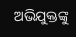ଅଭିଯୁକ୍ତଙ୍କୁ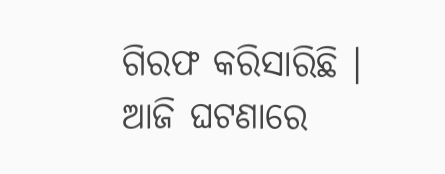ଗିରଫ କରିସାରିଛି । ଆଜି ଘଟଣାରେ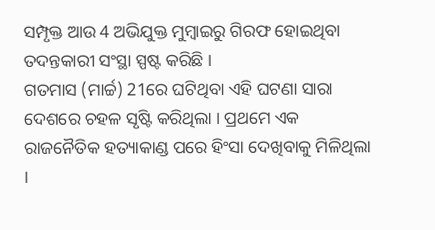ସମ୍ପୃକ୍ତ ଆଉ 4 ଅଭିଯୁକ୍ତ ମୁମ୍ବାଇରୁ ଗିରଫ ହୋଇଥିବା ତଦନ୍ତକାରୀ ସଂସ୍ଥା ସ୍ପଷ୍ଟ କରିଛି ।
ଗତମାସ (ମାର୍ଚ୍ଚ) 21ରେ ଘଟିଥିବା ଏହି ଘଟଣା ସାରା ଦେଶରେ ଚହଳ ସୃଷ୍ଟି କରିଥିଲା । ପ୍ରଥମେ ଏକ ରାଜନୈତିକ ହତ୍ୟାକାଣ୍ଡ ପରେ ହିଂସା ଦେଖିବାକୁ ମିଳିଥିଲା ।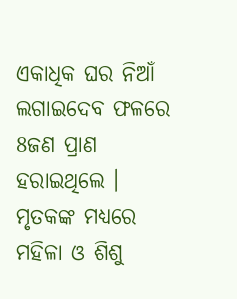ଏକାଧିକ ଘର ନିଆଁ ଲଗାଇଦେବ ଫଳରେ 8ଜଣ ପ୍ରାଣ ହରାଇଥିଲେ । ମୃତକଙ୍କ ମଧ୍ୟରେ ମହିଳା ଓ ଶିଶୁ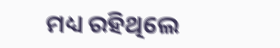ମଧ୍ୟ ରହିଥିଲେ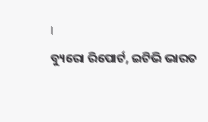।
ବ୍ୟୁରୋ ରିପୋର୍ଟ, ଇଟିଭି ଭାରତ